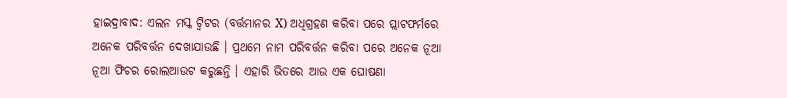ହାଇଦ୍ରାବାଦ: ଏଲନ ମସ୍କ ଟ୍ବିଟର (ବର୍ତ୍ତମାନର X) ଅଧିଗ୍ରହଣ କରିବା ପରେ ପ୍ଲାଟଫର୍ମରେ ଅନେକ ପରିବର୍ତ୍ତନ ଦେଖାଯାଉଛି । ପ୍ରଥମେ ନାମ ପରିବର୍ତ୍ତନ କରିବା ପରେ ଅନେକ ନୂଆ ନୂଆ ଫିଚର ରୋଲଆଉଟ କରୁଛନ୍ତି । ଏହାରି ଭିତରେ ଆଉ ଏକ ଘୋଷଣା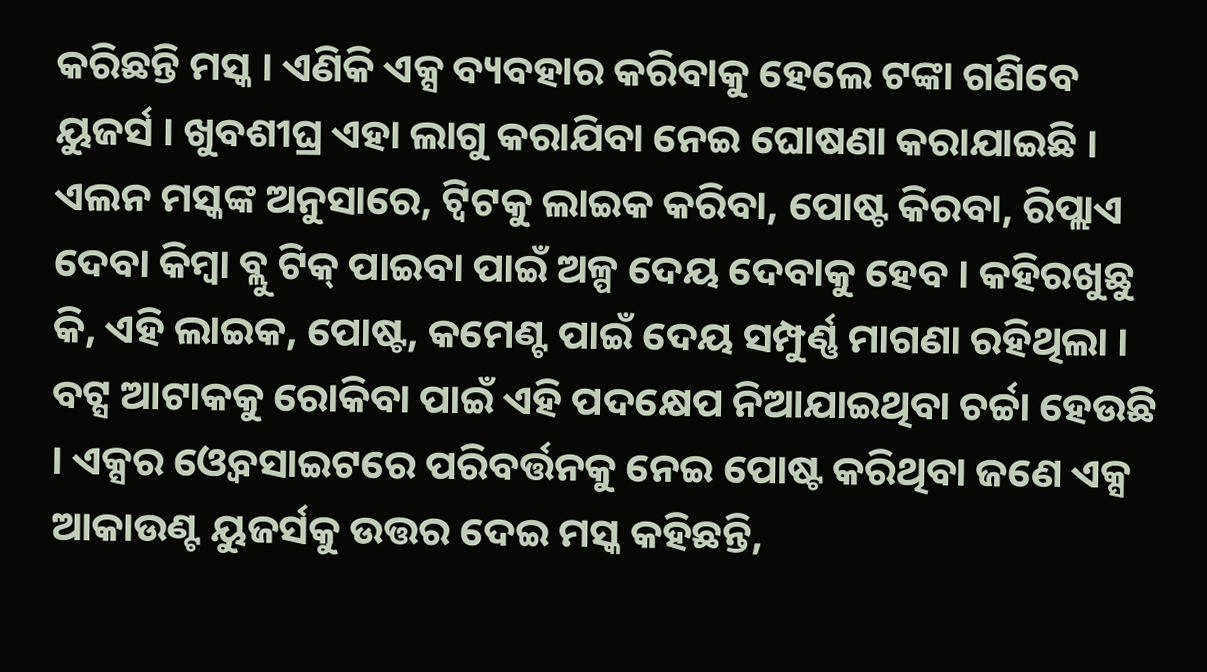କରିଛନ୍ତି ମସ୍କ । ଏଣିକି ଏକ୍ସ ବ୍ୟବହାର କରିବାକୁ ହେଲେ ଟଙ୍କା ଗଣିବେ ୟୁଜର୍ସ । ଖୁବଶୀଘ୍ର ଏହା ଲାଗୁ କରାଯିବା ନେଇ ଘୋଷଣା କରାଯାଇଛି । ଏଲନ ମସ୍କଙ୍କ ଅନୁସାରେ, ଟ୍ବିଟକୁ ଲାଇକ କରିବା, ପୋଷ୍ଟ କିରବା, ରିପ୍ଲାଏ ଦେବା କିମ୍ବା ବ୍ଲୁ ଟିକ୍ ପାଇବା ପାଇଁ ଅଳ୍ପ ଦେୟ ଦେବାକୁ ହେବ । କହିରଖୁଛୁ କି, ଏହି ଲାଇକ, ପୋଷ୍ଟ, କମେଣ୍ଟ ପାଇଁ ଦେୟ ସମ୍ପୁର୍ଣ୍ଣ ମାଗଣା ରହିଥିଲା ।
ବଟ୍ସ ଆଟାକକୁ ରୋକିବା ପାଇଁ ଏହି ପଦକ୍ଷେପ ନିଆଯାଇଥିବା ଚର୍ଚ୍ଚା ହେଉଛି । ଏକ୍ସର ଓ୍ବେବସାଇଟରେ ପରିବର୍ତ୍ତନକୁ ନେଇ ପୋଷ୍ଟ କରିଥିବା ଜଣେ ଏକ୍ସ ଆକାଉଣ୍ଟ ୟୁଜର୍ସକୁ ଉତ୍ତର ଦେଇ ମସ୍କ କହିଛନ୍ତି,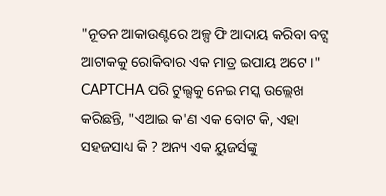"ନୂତନ ଆକାଉଣ୍ଟରେ ଅଳ୍ପ ଫି ଆଦାୟ କରିବା ବଟ୍ସ ଆଟାକକୁ ରୋକିବାର ଏକ ମାତ୍ର ଇପାୟ ଅଟେ ।" CAPTCHA ପରି ଟୁଲ୍ସକୁ ନେଇ ମସ୍କ ଉଲ୍ଲେଖ କରିଛନ୍ତି, "ଏଆଇ କ'ଣ ଏକ ବୋଟ କି, ଏହା ସହଜସାଧ୍ୟ କି ? ଅନ୍ୟ ଏକ ୟୁଜର୍ସଙ୍କୁ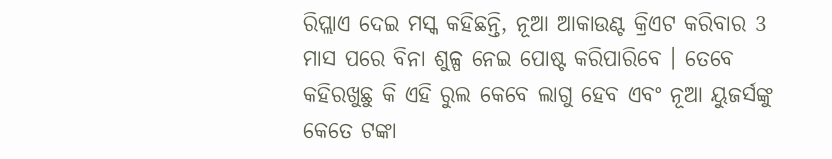ରିପ୍ଲାଏ ଦେଇ ମସ୍କ କହିଛନ୍ତି, ନୂଆ ଆକାଉଣ୍ଟ କ୍ରିଏଟ କରିବାର 3 ମାସ ପରେ ବିନା ଶୁଳ୍ପ ନେଇ ପୋଷ୍ଟ କରିପାରିବେ । ତେବେ କହିରଖୁଛୁ କି ଏହି ରୁଲ କେବେ ଲାଗୁ ହେବ ଏବଂ ନୂଆ ୟୁଜର୍ସଙ୍କୁ କେତେ ଟଙ୍କା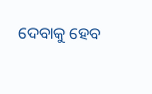ଦେବାକୁ ହେବ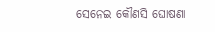ସେନେଇ କୌଣସି ଘୋଷଣା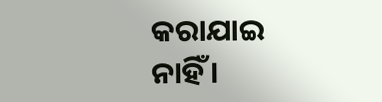କରାଯାଇ ନାହିଁ ।